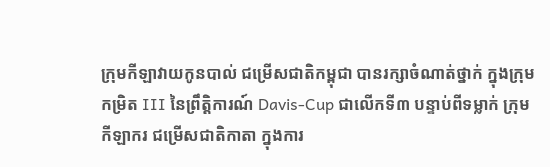ក្រុមកីឡាវាយកូនបាល់ ជម្រើសជាតិកម្ពុជា បានរក្សាចំណាត់ថ្នាក់ ក្នុងក្រុមកម្រិត III នៃព្រឹត្តិការណ៍ Davis-Cup ជាលើកទី៣ បន្ទាប់ពីទម្លាក់ ក្រុមកីឡាករ ជម្រើសជាតិកាតា ក្នុងការ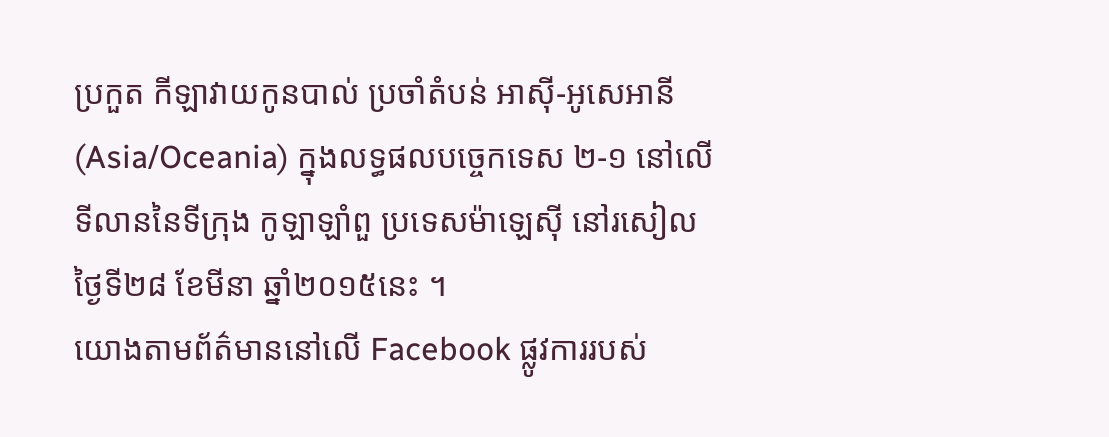ប្រកួត កីឡាវាយកូនបាល់ ប្រចាំតំបន់ អាស៊ី-អូសេអានី (Asia/Oceania) ក្នុងលទ្ធផលបច្ចេកទេស ២-១ នៅលើទីលាននៃទីក្រុង កូឡាឡាំពួ ប្រទេសម៉ាឡេស៊ី នៅរសៀលថ្ងៃទី២៨ ខែមីនា ឆ្នាំ២០១៥នេះ ។
យោងតាមព័ត៌មាននៅលើ Facebook ផ្លូវការរបស់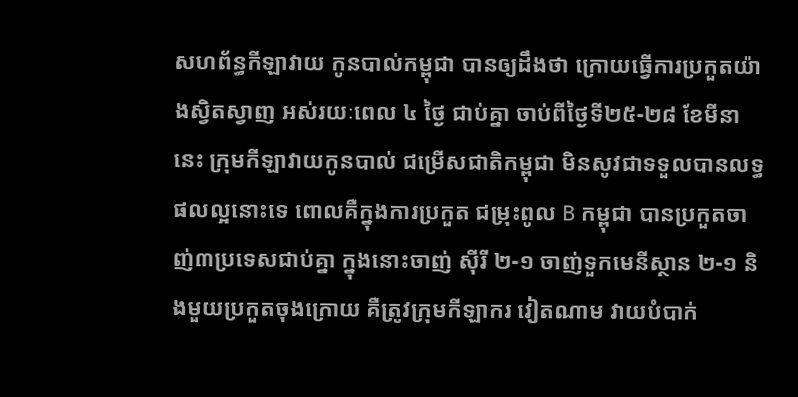សហព័ន្ធកីឡាវាយ កូនបាល់កម្ពុជា បានឲ្យដឹងថា ក្រោយធ្វើការប្រកួតយ៉ាងស្វិតស្វាញ អស់រយៈពេល ៤ ថ្ងៃ ជាប់គ្នា ចាប់ពីថ្ងៃទី២៥-២៨ ខែមីនានេះ ក្រុមកីឡាវាយកូនបាល់ ជម្រើសជាតិកម្ពុជា មិនសូវជាទទួលបានលទ្ធផលល្អនោះទេ ពោលគឺក្នុងការប្រកួត ជម្រុះពូល B កម្ពុជា បានប្រកួតចាញ់៣ប្រទេសជាប់គ្នា ក្នុងនោះចាញ់ ស៊ីរី ២-១ ចាញ់ទួកមេនីស្ថាន ២-១ និងមួយប្រកួតចុងក្រោយ គឺត្រូវក្រុមកីឡាករ វៀតណាម វាយបំបាក់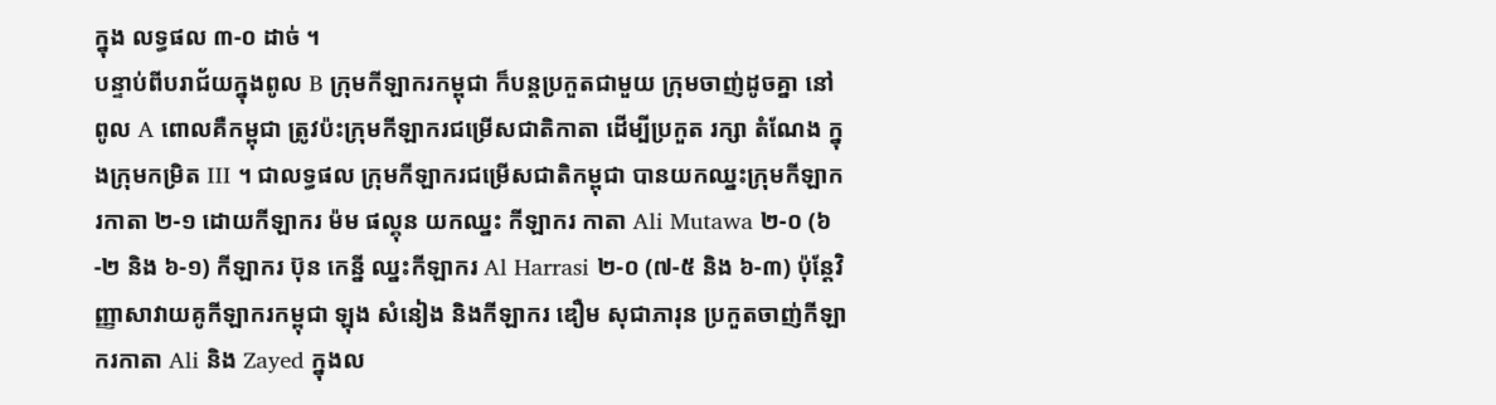ក្នុង លទ្ធផល ៣-០ ដាច់ ។
បន្ទាប់ពីបរាជ័យក្នុងពូល B ក្រុមកីឡាករកម្ពុជា ក៏បន្ដប្រកួតជាមួយ ក្រុមចាញ់ដូចគ្នា នៅពូល A ពោលគឺកម្ពុជា ត្រូវប៉ះក្រុមកីឡាករជម្រើសជាតិកាតា ដើម្បីប្រកួត រក្សា តំណែង ក្នុងក្រុមកម្រិត III ។ ជាលទ្ធផល ក្រុមកីឡាករជម្រើសជាតិកម្ពុជា បានយកឈ្នះក្រុមកីឡាករកាតា ២-១ ដោយកីឡាករ ម៉ម ផល្គុន យកឈ្នះ កីឡាករ កាតា Ali Mutawa ២-០ (៦-២ និង ៦-១) កីឡាករ ប៊ុន កេន្នី ឈ្នះកីឡាករ Al Harrasi ២-០ (៧-៥ និង ៦-៣) ប៉ុន្ដែវិញ្ញាសាវាយគូកីឡាករកម្ពុជា ឡុង សំនៀង និងកីឡាករ ឌឿម សុជាភារុន ប្រកួតចាញ់កីឡាករកាតា Ali និង Zayed ក្នុងល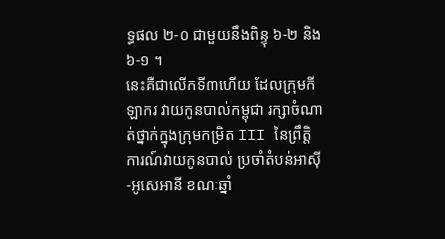ទ្ធផល ២-០ ជាមួយនឹងពិន្ទុ ៦-២ និង ៦-១ ។
នេះគឺជាលើកទី៣ហើយ ដែលក្រុមកីឡាករ វាយកូនបាល់កម្ពុជា រក្សាចំណាត់ថ្នាក់ក្នុងក្រុមកម្រិត III នៃព្រឹត្តិការណ៍វាយកូនបាល់ ប្រចាំតំបន់អាស៊ី-អូសេអានី ខណៈឆ្នាំ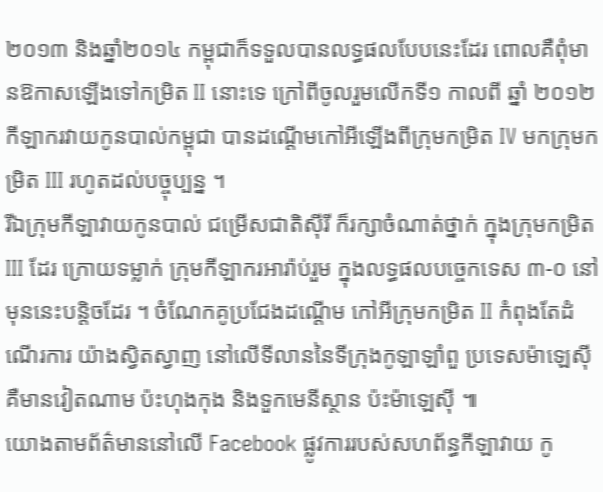២០១៣ និងឆ្នាំ២០១៤ កម្ពុជាក៏ទទួលបានលទ្ធផលបែបនេះដែរ ពោលគឺពុំមានឱកាសឡើងទៅកម្រិត II នោះទេ ក្រៅពីចូលរួមលើកទី១ កាលពី ឆ្នាំ ២០១២ កីឡាករវាយកូនបាល់កម្ពុជា បានដណ្ដើមកៅអីឡើងពីក្រុមកម្រិត IV មកក្រុមកម្រិត III រហូតដល់បច្ចុប្បន្ន ។
រីឯក្រុមកីឡាវាយកូនបាល់ ជម្រើសជាតិស៊ីរី ក៏រក្សាចំណាត់ថ្នាក់ ក្នុងក្រុមកម្រិត III ដែរ ក្រោយទម្លាក់ ក្រុមកីឡាករអារ៉ាប់រួម ក្នុងលទ្ធផលបច្ចេកទេស ៣-០ នៅមុននេះបន្ដិចដែរ ។ ចំណែកគូប្រជែងដណ្ដើម កៅអីក្រុមកម្រិត II កំពុងតែដំណើរការ យ៉ាងស្វិតស្វាញ នៅលើទីលាននៃទីក្រុងកូឡាឡាំពួ ប្រទេសម៉ាឡេស៊ី គឺមានវៀតណាម ប៉ះហុងកុង និងទួកមេនីស្ថាន ប៉ះម៉ាឡេស៊ី ៕
យោងតាមព័ត៌មាននៅលើ Facebook ផ្លូវការរបស់សហព័ន្ធកីឡាវាយ កូ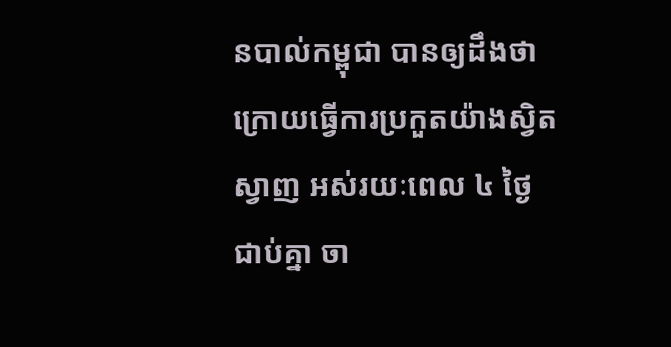នបាល់កម្ពុជា បានឲ្យដឹងថា ក្រោយធ្វើការប្រកួតយ៉ាងស្វិតស្វាញ អស់រយៈពេល ៤ ថ្ងៃ ជាប់គ្នា ចា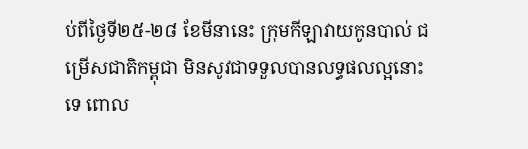ប់ពីថ្ងៃទី២៥-២៨ ខែមីនានេះ ក្រុមកីឡាវាយកូនបាល់ ជម្រើសជាតិកម្ពុជា មិនសូវជាទទួលបានលទ្ធផលល្អនោះទេ ពោល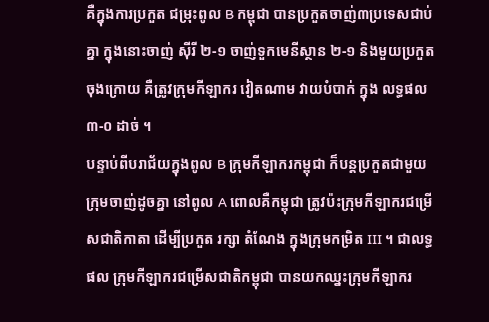គឺក្នុងការប្រកួត ជម្រុះពូល B កម្ពុជា បានប្រកួតចាញ់៣ប្រទេសជាប់គ្នា ក្នុងនោះចាញ់ ស៊ីរី ២-១ ចាញ់ទួកមេនីស្ថាន ២-១ និងមួយប្រកួតចុងក្រោយ គឺត្រូវក្រុមកីឡាករ វៀតណាម វាយបំបាក់ ក្នុង លទ្ធផល ៣-០ ដាច់ ។
បន្ទាប់ពីបរាជ័យក្នុងពូល B ក្រុមកីឡាករកម្ពុជា ក៏បន្ដប្រកួតជាមួយ ក្រុមចាញ់ដូចគ្នា នៅពូល A ពោលគឺកម្ពុជា ត្រូវប៉ះក្រុមកីឡាករជម្រើសជាតិកាតា ដើម្បីប្រកួត រក្សា តំណែង ក្នុងក្រុមកម្រិត III ។ ជាលទ្ធផល ក្រុមកីឡាករជម្រើសជាតិកម្ពុជា បានយកឈ្នះក្រុមកីឡាករ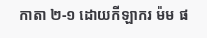កាតា ២-១ ដោយកីឡាករ ម៉ម ផ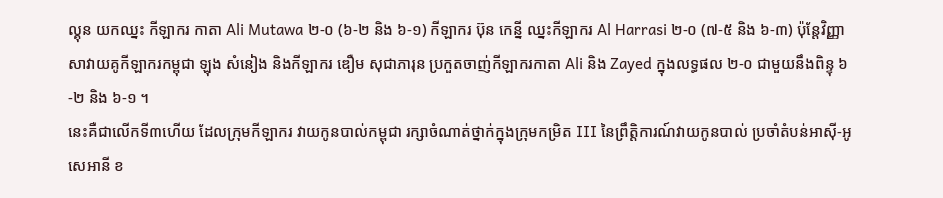ល្គុន យកឈ្នះ កីឡាករ កាតា Ali Mutawa ២-០ (៦-២ និង ៦-១) កីឡាករ ប៊ុន កេន្នី ឈ្នះកីឡាករ Al Harrasi ២-០ (៧-៥ និង ៦-៣) ប៉ុន្ដែវិញ្ញាសាវាយគូកីឡាករកម្ពុជា ឡុង សំនៀង និងកីឡាករ ឌឿម សុជាភារុន ប្រកួតចាញ់កីឡាករកាតា Ali និង Zayed ក្នុងលទ្ធផល ២-០ ជាមួយនឹងពិន្ទុ ៦-២ និង ៦-១ ។
នេះគឺជាលើកទី៣ហើយ ដែលក្រុមកីឡាករ វាយកូនបាល់កម្ពុជា រក្សាចំណាត់ថ្នាក់ក្នុងក្រុមកម្រិត III នៃព្រឹត្តិការណ៍វាយកូនបាល់ ប្រចាំតំបន់អាស៊ី-អូសេអានី ខ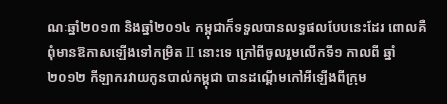ណៈឆ្នាំ២០១៣ និងឆ្នាំ២០១៤ កម្ពុជាក៏ទទួលបានលទ្ធផលបែបនេះដែរ ពោលគឺពុំមានឱកាសឡើងទៅកម្រិត II នោះទេ ក្រៅពីចូលរួមលើកទី១ កាលពី ឆ្នាំ ២០១២ កីឡាករវាយកូនបាល់កម្ពុជា បានដណ្ដើមកៅអីឡើងពីក្រុម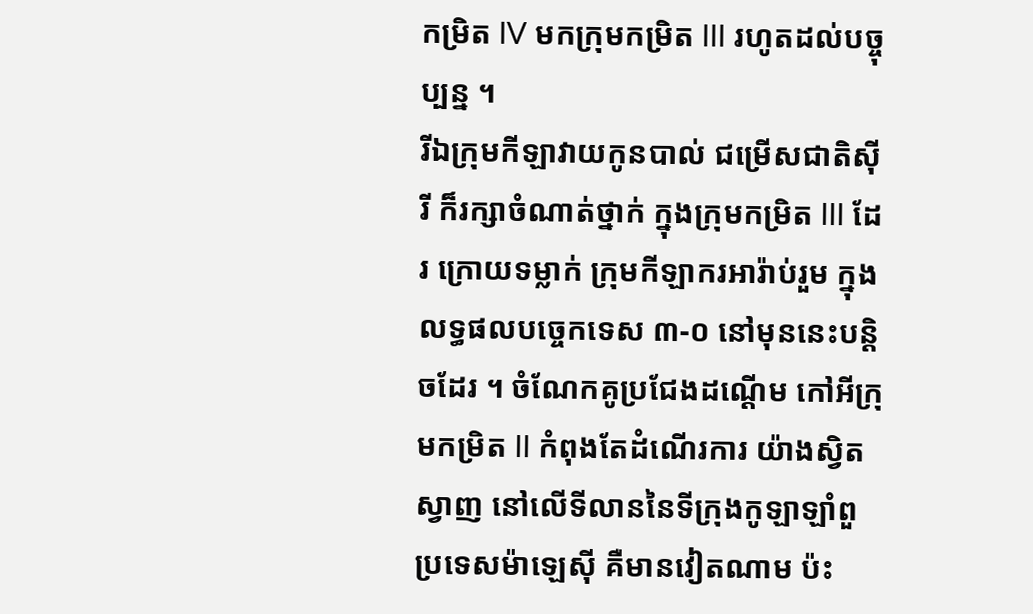កម្រិត IV មកក្រុមកម្រិត III រហូតដល់បច្ចុប្បន្ន ។
រីឯក្រុមកីឡាវាយកូនបាល់ ជម្រើសជាតិស៊ីរី ក៏រក្សាចំណាត់ថ្នាក់ ក្នុងក្រុមកម្រិត III ដែរ ក្រោយទម្លាក់ ក្រុមកីឡាករអារ៉ាប់រួម ក្នុងលទ្ធផលបច្ចេកទេស ៣-០ នៅមុននេះបន្ដិចដែរ ។ ចំណែកគូប្រជែងដណ្ដើម កៅអីក្រុមកម្រិត II កំពុងតែដំណើរការ យ៉ាងស្វិតស្វាញ នៅលើទីលាននៃទីក្រុងកូឡាឡាំពួ ប្រទេសម៉ាឡេស៊ី គឺមានវៀតណាម ប៉ះ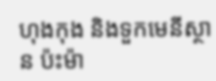ហុងកុង និងទួកមេនីស្ថាន ប៉ះម៉ា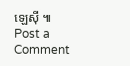ឡេស៊ី ៕
Post a Comment